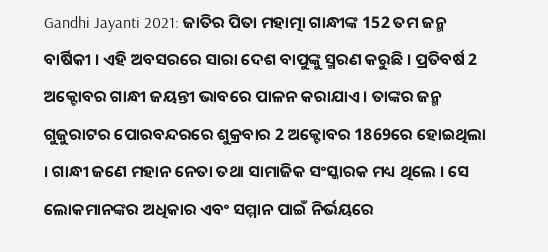Gandhi Jayanti 2021: ଜାତିର ପିତା ମହାତ୍ମା ଗାନ୍ଧୀଙ୍କ 152 ତମ ଜନ୍ମ ବାର୍ଷିକୀ । ଏହି ଅବସରରେ ସାରା ଦେଶ ବାପୁଙ୍କୁ ସ୍ମରଣ କରୁଛି । ପ୍ରତିବର୍ଷ 2 ଅକ୍ଟୋବର ଗାନ୍ଧୀ ଜୟନ୍ତୀ ଭାବରେ ପାଳନ କରାଯାଏ । ତାଙ୍କର ଜନ୍ମ ଗୁଜୁରାଟର ପୋରବନ୍ଦରରେ ଶୁକ୍ରବାର 2 ଅକ୍ଟୋବର 1869ରେ ହୋଇଥିଲା । ଗାନ୍ଧୀ ଜଣେ ମହାନ ନେତା ତଥା ସାମାଜିକ ସଂସ୍କାରକ ମଧ୍ୟ ଥିଲେ । ସେ ଲୋକମାନଙ୍କର ଅଧିକାର ଏବଂ ସମ୍ମାନ ପାଇଁ ନିର୍ଭୟରେ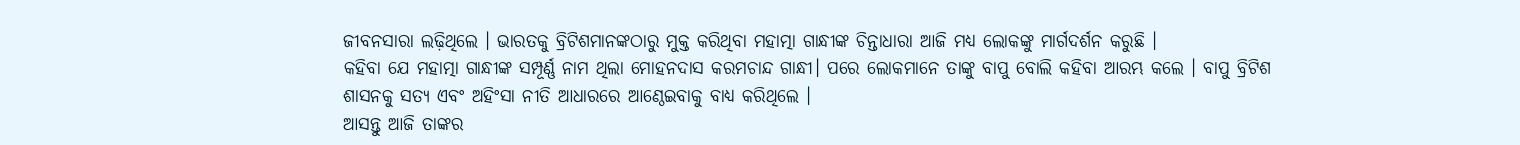ଜୀବନସାରା ଲଢ଼ିଥିଲେ । ଭାରତକୁ ବ୍ରିଟିଶମାନଙ୍କଠାରୁ ମୁକ୍ତ କରିଥିବା ମହାତ୍ମା ଗାନ୍ଧୀଙ୍କ ଚିନ୍ତାଧାରା ଆଜି ମଧ୍ୟ ଲୋକଙ୍କୁ ମାର୍ଗଦର୍ଶନ କରୁଛି ।
କହିବା ଯେ ମହାତ୍ମା ଗାନ୍ଧୀଙ୍କ ସମ୍ପୂର୍ଣ୍ଣ ନାମ ଥିଲା ମୋହନଦାସ କରମଚାନ୍ଦ ଗାନ୍ଧୀ। ପରେ ଲୋକମାନେ ତାଙ୍କୁ ବାପୁ ବୋଲି କହିବା ଆରମ୍ଭ କଲେ । ବାପୁ ବ୍ରିଟିଶ ଶାସନକୁ ସତ୍ୟ ଏବଂ ଅହିଂସା ନୀତି ଆଧାରରେ ଆଣ୍ଠେଇବାକୁ ବାଧ୍ୟ କରିଥିଲେ ।
ଆସନ୍ତୁ ଆଜି ତାଙ୍କର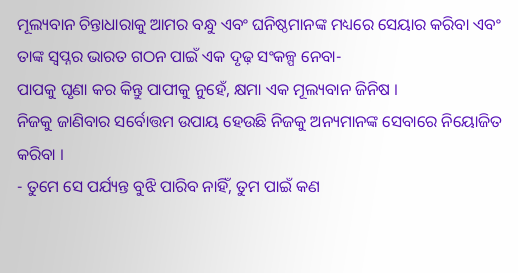ମୂଲ୍ୟବାନ ଚିନ୍ତାଧାରାକୁ ଆମର ବନ୍ଧୁ ଏବଂ ଘନିଷ୍ଠମାନଙ୍କ ମଧ୍ୟରେ ସେୟାର କରିବା ଏବଂ ତାଙ୍କ ସ୍ୱପ୍ନର ଭାରତ ଗଠନ ପାଇଁ ଏକ ଦୃଢ଼ ସଂକଳ୍ପ ନେବା-
ପାପକୁ ଘୃଣା କର କିନ୍ତୁ ପାପୀକୁ ନୁହେଁ, କ୍ଷମା ଏକ ମୂଲ୍ୟବାନ ଜିନିଷ ।
ନିଜକୁ ଜାଣିବାର ସର୍ବୋତ୍ତମ ଉପାୟ ହେଉଛି ନିଜକୁ ଅନ୍ୟମାନଙ୍କ ସେବାରେ ନିୟୋଜିତ କରିବା ।
- ତୁମେ ସେ ପର୍ଯ୍ୟନ୍ତ ବୁଝି ପାରିବ ନାହିଁ, ତୁମ ପାଇଁ କଣ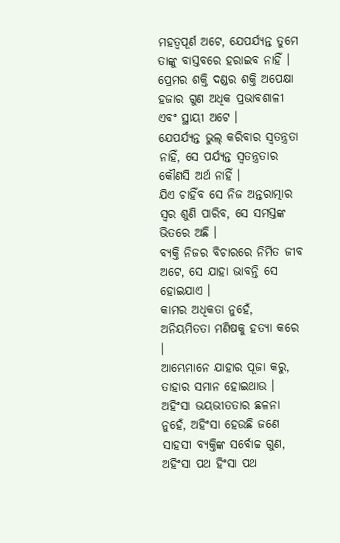ମହତ୍ବପୂର୍ଣ ଅଟେ, ଯେପର୍ଯ୍ୟନ୍ତ ତୁମେ ତାଙ୍କୁ ବାସ୍ତବରେ ହରାଇବ ନାହିଁ ।
ପ୍ରେମର ଶକ୍ତି ଦଣ୍ଡର ଶକ୍ତି ଅପେକ୍ଷା ହଜାର ଗୁଣ ଅଧିକ ପ୍ରଭାବଶାଳୀ ଏବଂ ସ୍ଥାୟୀ ଅଟେ ।
ଯେପର୍ଯ୍ୟନ୍ତ ଭୁଲ୍ କରିବାର ସ୍ଵତନ୍ତ୍ରତା ନାହିଁ, ସେ ପର୍ଯ୍ୟନ୍ତ ସ୍ଵତନ୍ତ୍ରତାର କୌଣସି ଅର୍ଥ ନାହିଁ ।
ଯିଏ ଚାହିଁବ ସେ ନିଜ ଅନ୍ତରାତ୍ମାର ସ୍ୱର ଶୁଣି ପାରିବ, ସେ ସମସ୍ତଙ୍କ ଭିତରେ ଅଛି ।
ବ୍ୟକ୍ତି ନିଜର ବିଚାରରେ ନିର୍ମିତ ଜୀବ ଅଟେ, ସେ ଯାହା ଭାବନ୍ତି ସେ ହୋଇଯାଏ ।
କାମର ଅଧିକତା ନୁହେଁ, ଅନିୟମିତତା ମଣିଷକୁ ହତ୍ୟା କରେ ।
ଆମ୍ଭେମାନେ ଯାହାର ପୂଜା କରୁ, ତାହାର ସମାନ ହୋଇଥାଉ ।
ଅହିଂସା ଭୟଭୀତତାର ଛଳନା ନୁହେଁ, ଅହିଂସା ହେଉଛି ଜଣେ ସାହସୀ ବ୍ୟକ୍ତିଙ୍କ ସର୍ବୋଚ୍ଚ ଗୁଣ, ଅହିଂସା ପଥ ହିଂସା ପଥ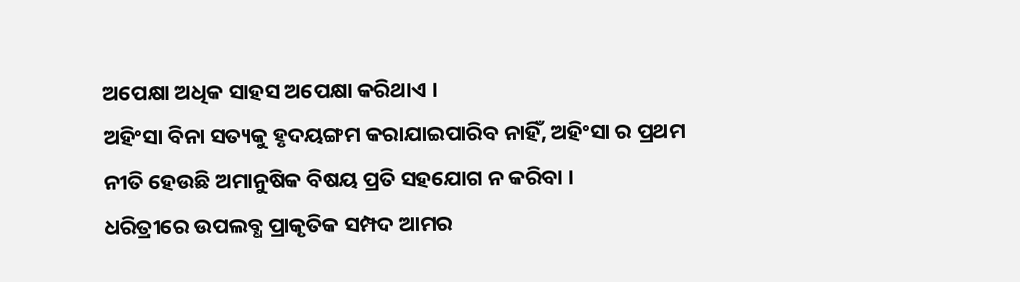ଅପେକ୍ଷା ଅଧିକ ସାହସ ଅପେକ୍ଷା କରିଥାଏ ।
ଅହିଂସା ବିନା ସତ୍ୟକୁ ହୃଦୟଙ୍ଗମ କରାଯାଇପାରିବ ନାହିଁ, ଅହିଂସା ର ପ୍ରଥମ ନୀତି ହେଉଛି ଅମାନୁଷିକ ବିଷୟ ପ୍ରତି ସହଯୋଗ ନ କରିବା ।
ଧରିତ୍ରୀରେ ଉପଲବ୍ଧ ପ୍ରାକୃତିକ ସମ୍ପଦ ଆମର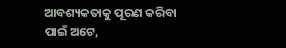ଆବଶ୍ୟକତାକୁ ପୂରଣ କରିବା ପାଇଁ ଅଟେ,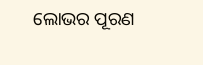ଲୋଭର ପୂରଣ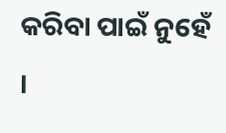କରିବା ପାଇଁ ନୁହେଁ ।